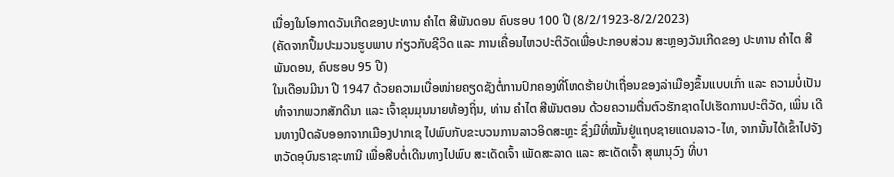ເນື່ອງໃນໂອກາດວັນເກີດຂອງປະທານ ຄຳໄຕ ສີພັນດອນ ຄົບຮອບ 100 ປີ (8/2/1923-8/2/2023)
(ຄັດຈາກປຶ້ມປະມວນຮູບພາບ ກ່ຽວກັບຊີວິດ ແລະ ການເຄື່ອນໄຫວປະຕິວັດເພື່ອປະກອບສ່ວນ ສະຫຼອງວັນເກີດຂອງ ປະທານ ຄຳໄຕ ສີພັນດອນ, ຄົບຮອບ 95 ປີ)
ໃນເດືອນມີນາ ປີ 1947 ດ້ວຍຄວາມເບື່ອໜ່າຍຄຽດຊັງຕໍ່ການປົກຄອງທີ່ໂຫດຮ້າຍປ່າເຖື່ອນຂອງລ່າເມືອງຂຶ້ນແບບເກົ່າ ແລະ ຄວາມບໍ່ເປັນທໍາຈາກພວກສັກດີນາ ແລະ ເຈົ້າຂຸນມຸນນາຍທ້ອງຖິ່ນ, ທ່ານ ຄໍາໄຕ ສີພັນຕອນ ດ້ວຍຄວາມຕື່ນຕົວຮັກຊາດໄປເຮັດການປະຕິວັດ, ເພິ່ນ ເດີນທາງປິດລັບອອກຈາກເມືອງປາກເຊ ໄປພົບກັບຂະບວນການລາວອິດສະຫຼະ ຊຶ່ງມີທີ່ໝັ້ນຢູ່ແຖບຊາຍແດນລາວ-ໄທ, ຈາກນັ້ນໄດ້ເຂົ້າໄປຈັງຫວັດອຸບົນຣາຊະທານີ ເພື່ອສືບຕໍ່ເດີນທາງໄປພົບ ສະເດັດເຈົ້າ ເພັດສະລາດ ແລະ ສະເດັດເຈົ້າ ສຸພານຸວົງ ທີ່ບາ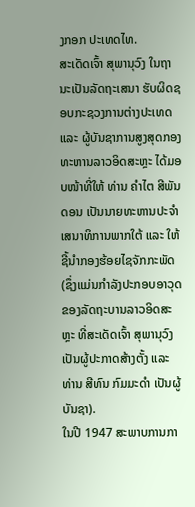ງກອກ ປະເທດໄທ.
ສະເດັດເຈົ້າ ສຸພານຸວົງ ໃນຖານະເປັນລັດຖະເສນາ ຮັບຜິດຊອບກະຊວງການຕ່າງປະເທດ ແລະ ຜູ້ບັນຊາການສູງສຸດກອງທະຫານລາວອິດສະຫຼະ ໄດ້ມອບໜ້າທີ່ໃຫ້ ທ່ານ ຄໍາໄຕ ສີພັນດອນ ເປັນນາຍທະຫານປະຈໍາເສນາທິການພາກໃຕ້ ແລະ ໃຫ້ຊີ້ນໍາກອງຮ້ອຍໄຊຈັກກະພັດ (ຊຶ່ງແມ່ນກໍາລັງປະກອບອາວຸດຂອງລັດຖະບານລາວອິດສະຫຼະ ທີ່ສະເດັດເຈົ້າ ສຸພານຸວົງ ເປັນຜູ້ປະກາດສ້າງຕັ້ງ ແລະ ທ່ານ ສີທົນ ກົມມະດໍາ ເປັນຜູ້ບັນຊາ).
ໃນປີ 1947 ສະພາບການກາ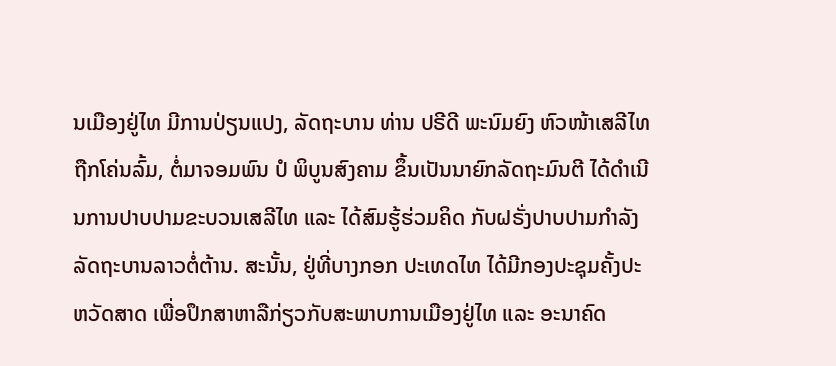ນເມືອງຢູ່ໄທ ມີການປ່ຽນແປງ, ລັດຖະບານ ທ່ານ ປຣີດີ ພະນົມຍົງ ຫົວໜ້າເສລີໄທ ຖືກໂຄ່ນລົ້ມ, ຕໍ່ມາຈອມພົນ ປໍ ພິບູນສົງຄາມ ຂຶ້ນເປັນນາຍົກລັດຖະມົນຕີ ໄດ້ດໍາເນີນການປາບປາມຂະບວນເສລີໄທ ແລະ ໄດ້ສົມຮູ້ຮ່ວມຄິດ ກັບຝຣັ່ງປາບປາມກໍາລັງລັດຖະບານລາວຕໍ່ຕ້ານ. ສະນັ້ນ, ຢູ່ທີ່ບາງກອກ ປະເທດໄທ ໄດ້ມີກອງປະຊຸມຄັ້ງປະຫວັດສາດ ເພື່ອປຶກສາຫາລືກ່ຽວກັບສະພາບການເມືອງຢູ່ໄທ ແລະ ອະນາຄົດ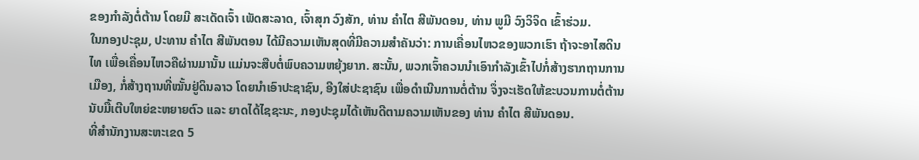ຂອງກໍາລັງຕໍ່ຕ້ານ ໂດຍມີ ສະເດັດເຈົ້າ ເພັດສະລາດ, ເຈົ້າສຸກ ວົງສັກ, ທ່ານ ຄຳໄຕ ສີພັນດອນ, ທ່ານ ພູມີ ວົງວິຈິດ ເຂົ້າຮ່ວມ.
ໃນກອງປະຊຸມ, ປະທານ ຄໍາໄຕ ສີພັນຕອນ ໄດ້ມີຄວາມເຫັນສຸດທີ່ມີຄວາມສໍາຄັນວ່າ: ການເຄື່ອນໄຫວຂອງພວກເຮົາ ຖ້າຈະອາໄສດິນໄທ ເພື່ອເຄື່ອນໄຫວຄືຜ່ານມານັ້ນ ແມ່ນຈະສືບຕໍ່ພົບຄວາມຫຍຸ້ງຍາກ. ສະນັ້ນ, ພວກເຈົ້າຄວນນໍາເອົາກໍາລັງເຂົ້າໄປກໍ່ສ້າງຮາກຖານການເມືອງ, ກໍ່ສ້າງຖານທີ່ໝັ້ນຢູ່ດິນລາວ ໂດຍນຳເອົາປະຊາຊົນ, ອີງໃສ່ປະຊາຊົນ ເພື່ອດຳເນີນການຕໍ່ຕ້ານ ຈຶ່ງຈະເຮັດໃຫ້ຂະບວນການຕໍ່ຕ້ານນັບມື້ເຕີບໃຫຍ່ຂະຫຍາຍຕົວ ແລະ ຍາດໄດ້ໄຊຊະນະ, ກອງປະຊຸມໄດ້ເຫັນດີຕາມຄວາມເຫັນຂອງ ທ່ານ ຄຳໄຕ ສີພັນດອນ.
ທີ່ສໍານັກງານສະຫະເຂດ 5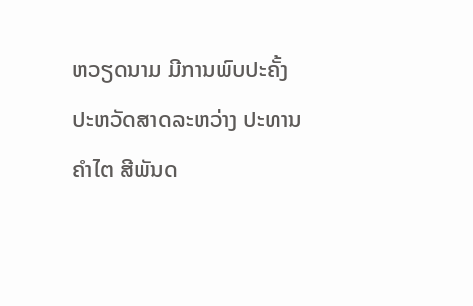ຫວຽດນາມ ມີການພົບປະຄັ້ງປະຫວັດສາດລະຫວ່າງ ປະທານ ຄໍາໄຕ ສີພັນດ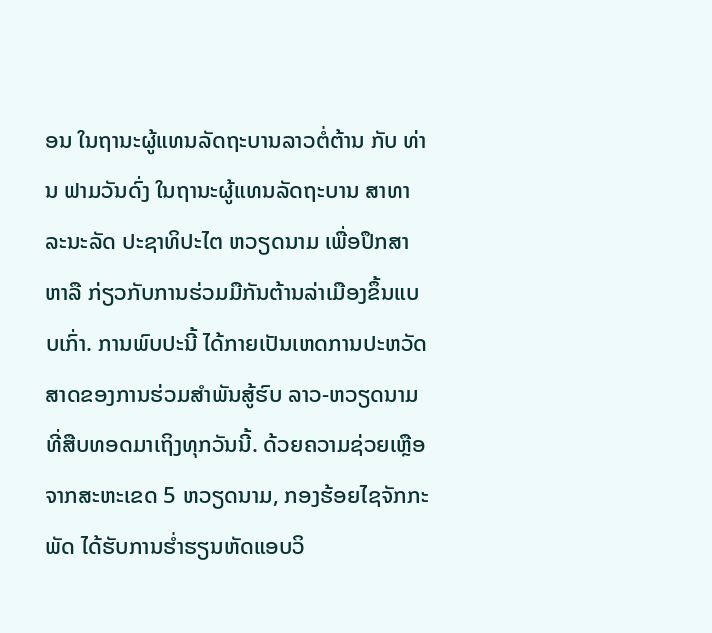ອນ ໃນຖານະຜູ້ແທນລັດຖະບານລາວຕໍ່ຕ້ານ ກັບ ທ່ານ ຟາມວັນດົ່ງ ໃນຖານະຜູ້ແທນລັດຖະບານ ສາທາລະນະລັດ ປະຊາທິປະໄຕ ຫວຽດນາມ ເພື່ອປຶກສາຫາລື ກ່ຽວກັບການຮ່ວມມືກັນຕ້ານລ່າເມືອງຂຶ້ນແບບເກົ່າ. ການພົບປະນີ້ ໄດ້ກາຍເປັນເຫດການປະຫວັດສາດຂອງການຮ່ວມສໍາພັນສູ້ຮົບ ລາວ-ຫວຽດນາມ ທີ່ສືບທອດມາເຖິງທຸກວັນນີ້. ດ້ວຍຄວາມຊ່ວຍເຫຼືອຈາກສະຫະເຂດ 5 ຫວຽດນາມ, ກອງຮ້ອຍໄຊຈັກກະພັດ ໄດ້ຮັບການຮ່ຳຮຽນຫັດແອບວິ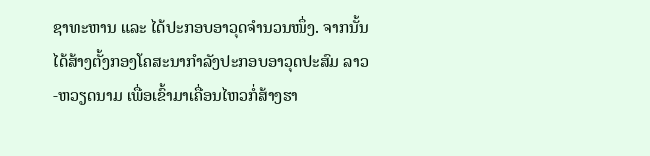ຊາທະຫານ ແລະ ໄດ້ປະກອບອາວຸດຈໍານວນໜຶ່ງ. ຈາກນັ້ນ ໄດ້ສ້າງຕັ້ງກອງໂຄສະນາກໍາລັງປະກອບອາວຸດປະສົມ ລາວ-ຫວຽດນາມ ເພື່ອເຂົ້າມາເຄື່ອນໄຫວກໍ່ສ້າງຮາ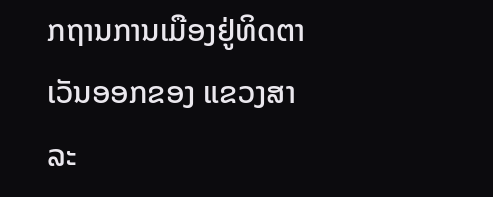ກຖານການເມືອງຢູ່ທິດຕາເວັນອອກຂອງ ແຂວງສາລະ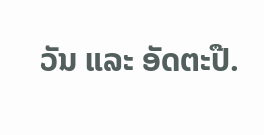ວັນ ແລະ ອັດຕະປື.